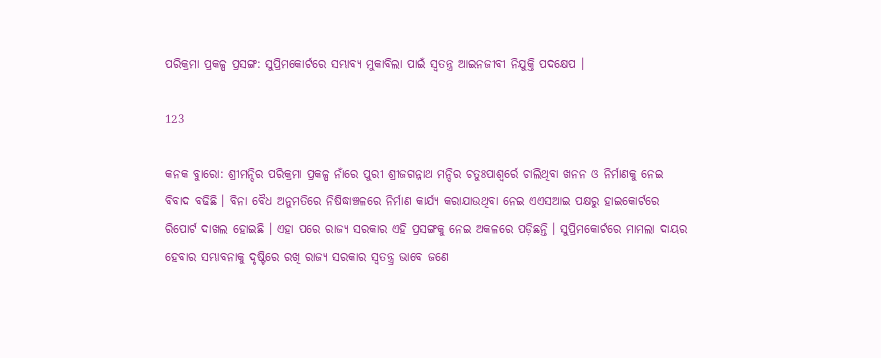ପରିକ୍ରମା ପ୍ରକଳ୍ପ ପ୍ରସଙ୍ଗ: ସୁପ୍ରିମକୋର୍ଟରେ ସମ୍ଭାବ୍ୟ ମୁକାବିଲା ପାଇଁ ସ୍ୱତନ୍ତ୍ର ଆଇନଜୀବୀ ନିଯୁକ୍ତି ପଦକ୍ଷେପ ।

123

କନକ ବୁାରୋ: ଶ୍ରୀମନ୍ଦିର ପରିକ୍ରମା ପ୍ରକଳ୍ପ ନାଁରେ ପୁରୀ ଶ୍ରୀଜଗନ୍ନାଥ ମନ୍ଦିର ଚତୁଃପାଶ୍ୱର୍ରେ ଚାଲିଥିବା ଖନନ ଓ ନିର୍ମାଣକୁ ନେଇ ବିବାଦ ବଢିଛି । ବିନା ବୈଧ ଅନୁମତିରେ ନିଷିଦ୍ଧାଞ୍ଚଳରେ ନିର୍ମାଣ କାର୍ଯ୍ୟ କରାଯାଉଥିବା ନେଇ ଏଏସଆଇ ପକ୍ଷରୁ ହାଇକୋର୍ଟରେ ରିପୋର୍ଟ ଦାଖଲ ହୋଇଛି । ଏହା ପରେ ରାଜ୍ୟ ସରକାର ଏହି ପ୍ରସଙ୍ଗକୁ ନେଇ ଅକଳରେ ପଡ଼ିଛନ୍ତି । ସୁପ୍ରିମକୋର୍ଟରେ ମାମଲା ଦାୟର ହେବାର ସମ୍ଭାବନାକୁ ଦୃଷ୍ଟିରେ ରଖି ରାଜ୍ୟ ସରକାର ସ୍ୱତନ୍ତ୍ର୍ର ଭାବେ ଜଣେ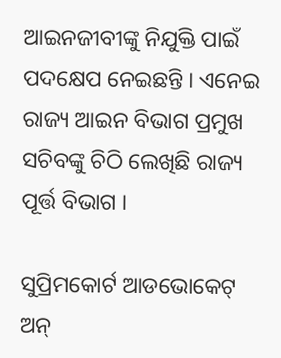ଆଇନଜୀବୀଙ୍କୁ ନିଯୁକ୍ତି ପାଇଁ ପଦକ୍ଷେପ ନେଇଛନ୍ତି । ଏନେଇ ରାଜ୍ୟ ଆଇନ ବିଭାଗ ପ୍ରମୁଖ ସଚିବଙ୍କୁ ଚିଠି ଲେଖିଛି ରାଜ୍ୟ ପୂର୍ତ୍ତ ବିଭାଗ ।

ସୁପ୍ରିମକୋର୍ଟ ଆଡଭୋକେଟ୍ ଅନ୍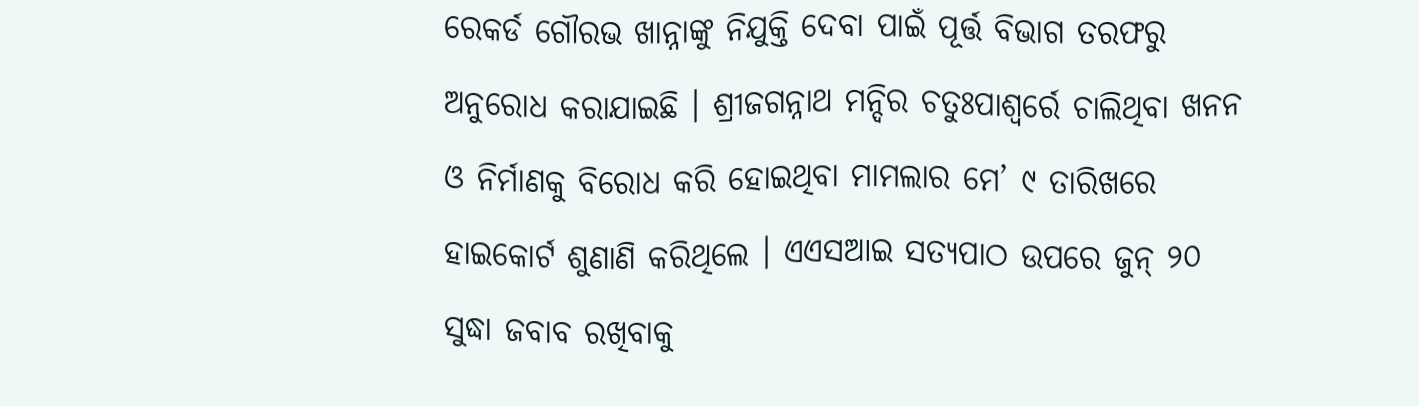ରେକର୍ଡ ଗୌରଭ ଖାନ୍ନାଙ୍କୁ ନିଯୁକ୍ତି ଦେବା ପାଇଁ ପୂର୍ତ୍ତ ବିଭାଗ ତରଫରୁ ଅନୁରୋଧ କରାଯାଇଛି । ଶ୍ରୀଜଗନ୍ନାଥ ମନ୍ଦିର ଚତୁଃପାଶ୍ୱର୍ରେ ଚାଲିଥିବା ଖନନ ଓ ନିର୍ମାଣକୁ ବିରୋଧ କରି ହୋଇଥିବା ମାମଲାର ମେ’ ୯ ତାରିଖରେ ହାଇକୋର୍ଟ ଶୁଣାଣି କରିଥିଲେ । ଏଏସଆଇ ସତ୍ୟପାଠ ଉପରେ ଜୁନ୍ ୨୦ ସୁଦ୍ଧା ଜବାବ ରଖିବାକୁ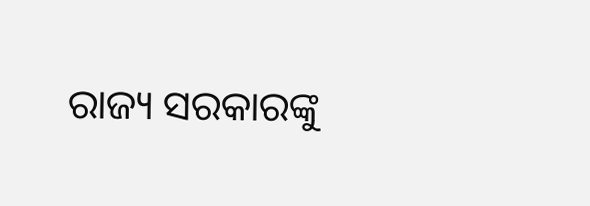ରାଜ୍ୟ ସରକାରଙ୍କୁ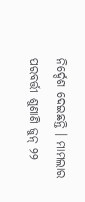ନିର୍ଦ୍ଦେଶ ଦେଇଛନ୍ତି । ମାମଲାର ପରବର୍ତ୍ତୀ ଶୁଣାଣି ଜୁନ୍ ୨୨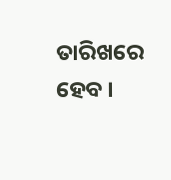ତାରିଖରେ ହେବ ।